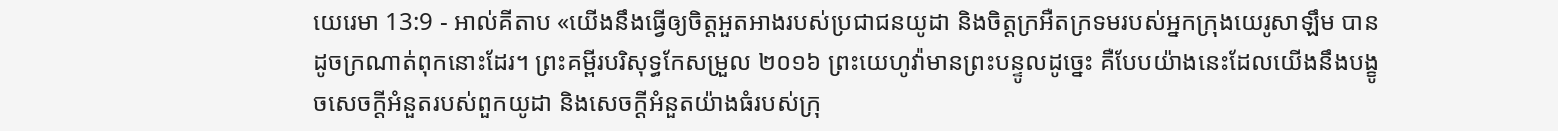យេរេមា 13:9 - អាល់គីតាប «យើងនឹងធ្វើឲ្យចិត្តអួតអាងរបស់ប្រជាជនយូដា និងចិត្តក្រអឺតក្រទមរបស់អ្នកក្រុងយេរូសាឡឹម បានដូចក្រណាត់ពុកនោះដែរ។ ព្រះគម្ពីរបរិសុទ្ធកែសម្រួល ២០១៦ ព្រះយេហូវ៉ាមានព្រះបន្ទូលដូច្នេះ គឺបែបយ៉ាងនេះដែលយើងនឹងបង្ខូចសេចក្ដីអំនួតរបស់ពួកយូដា និងសេចក្ដីអំនួតយ៉ាងធំរបស់ក្រុ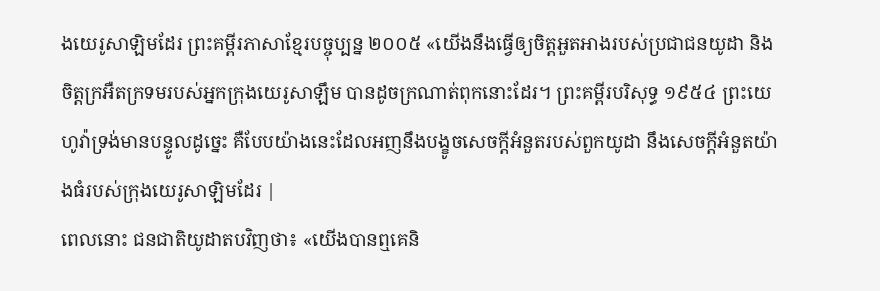ងយេរូសាឡិមដែរ ព្រះគម្ពីរភាសាខ្មែរបច្ចុប្បន្ន ២០០៥ «យើងនឹងធ្វើឲ្យចិត្តអួតអាងរបស់ប្រជាជនយូដា និងចិត្តក្រអឺតក្រទមរបស់អ្នកក្រុងយេរូសាឡឹម បានដូចក្រណាត់ពុកនោះដែរ។ ព្រះគម្ពីរបរិសុទ្ធ ១៩៥៤ ព្រះយេហូវ៉ាទ្រង់មានបន្ទូលដូច្នេះ គឺបែបយ៉ាងនេះដែលអញនឹងបង្ខូចសេចក្ដីអំនួតរបស់ពួកយូដា នឹងសេចក្ដីអំនួតយ៉ាងធំរបស់ក្រុងយេរូសាឡិមដែរ |
ពេលនោះ ជនជាតិយូដាតបវិញថា៖ «យើងបានឮគេនិ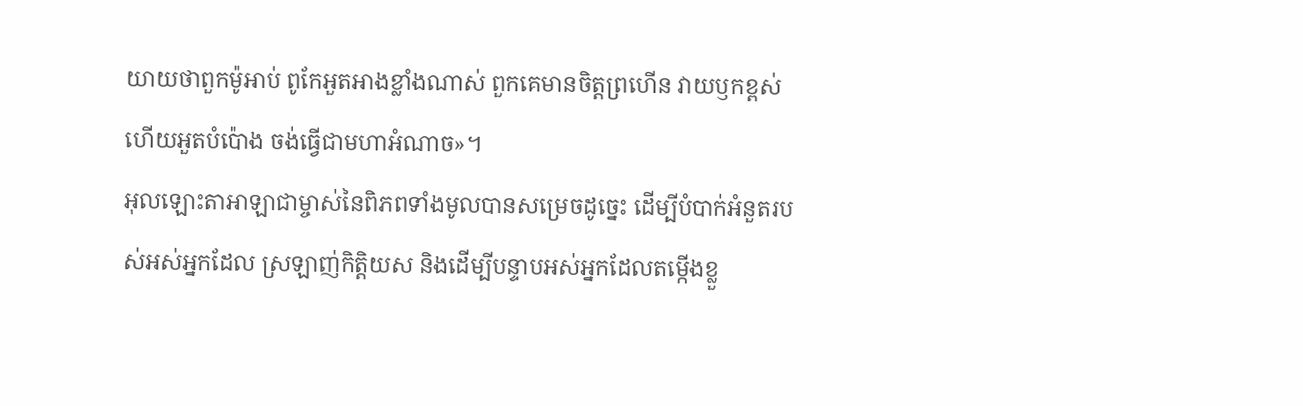យាយថាពួកម៉ូអាប់ ពូកែអួតអាងខ្លាំងណាស់ ពួកគេមានចិត្តព្រហើន វាយឫកខ្ពស់ ហើយអួតបំប៉ោង ចង់ធ្វើជាមហាអំណាច»។
អុលឡោះតាអាឡាជាម្ចាស់នៃពិភពទាំងមូលបានសម្រេចដូច្នេះ ដើម្បីបំបាក់អំនួតរបស់អស់អ្នកដែល ស្រឡាញ់កិត្តិយស និងដើម្បីបន្ទាបអស់អ្នកដែលតម្កើងខ្លួ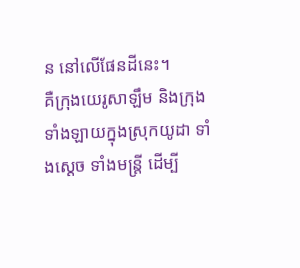ន នៅលើផែនដីនេះ។
គឺក្រុងយេរូសាឡឹម និងក្រុងទាំងឡាយក្នុងស្រុកយូដា ទាំងស្ដេច ទាំងមន្ត្រី ដើម្បី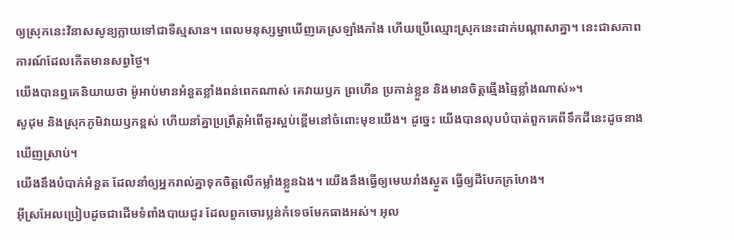ឲ្យស្រុកនេះវិនាសសូន្យក្លាយទៅជាទីស្មសាន។ ពេលមនុស្សម្នាឃើញគេស្រឡាំងកាំង ហើយប្រើឈ្មោះស្រុកនេះដាក់បណ្ដាសាគ្នា។ នេះជាសភាពការណ៍ដែលកើតមានសព្វថ្ងៃ។
យើងបានឮគេនិយាយថា ម៉ូអាប់មានអំនួតខ្លាំងពន់ពេកណាស់ គេវាយឫក ព្រហើន ប្រកាន់ខ្លួន និងមានចិត្តឆ្មើងឆ្មៃខ្លាំងណាស់»។
សូដុម និងស្រុកភូមិវាយឫកខ្ពស់ ហើយនាំគ្នាប្រព្រឹត្តអំពើគួរស្អប់ខ្ពើមនៅចំពោះមុខយើង។ ដូច្នេះ យើងបានលុបបំបាត់ពួកគេពីទឹកដីនេះដូចនាងឃើញស្រាប់។
យើងនឹងបំបាក់អំនួត ដែលនាំឲ្យអ្នករាល់គ្នាទុកចិត្តលើកម្លាំងខ្លួនឯង។ យើងនឹងធ្វើឲ្យមេឃរាំងស្ងួត ធ្វើឲ្យដីបែកក្រហែង។
អ៊ីស្រអែលប្រៀបដូចជាដើមទំពាំងបាយជូរ ដែលពួកចោរប្លន់កំទេចមែកធាងអស់។ អុល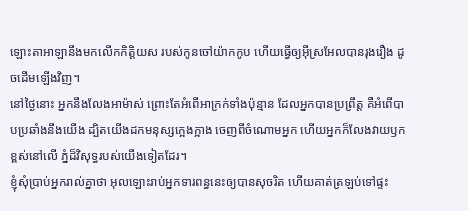ឡោះតាអាឡានឹងមកលើកកិត្តិយស របស់កូនចៅយ៉ាកកូប ហើយធ្វើឲ្យអ៊ីស្រអែលបានរុងរឿង ដូចដើមឡើងវិញ។
នៅថ្ងៃនោះ អ្នកនឹងលែងអាម៉ាស់ ព្រោះតែអំពើអាក្រក់ទាំងប៉ុន្មាន ដែលអ្នកបានប្រព្រឹត្ត គឺអំពើបាបប្រឆាំងនឹងយើង ដ្បិតយើងដកមនុស្សក្អេងក្អាង ចេញពីចំណោមអ្នក ហើយអ្នកក៏លែងវាយឫកខ្ពស់នៅលើ ភ្នំដ៏វិសុទ្ធរបស់យើងទៀតដែរ។
ខ្ញុំសុំប្រាប់អ្នករាល់គ្នាថា អុលឡោះរាប់អ្នកទារពន្ធនេះឲ្យបានសុចរិត ហើយគាត់ត្រឡប់ទៅផ្ទះ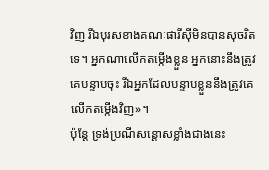វិញ រីឯបុរសខាងគណៈផារីស៊ីមិនបានសុចរិតទេ។ អ្នកណាលើកតម្កើងខ្លួន អ្នកនោះនឹងត្រូវគេបន្ទាបចុះ រីឯអ្នកដែលបន្ទាបខ្លួននឹងត្រូវគេលើកតម្កើងវិញ»។
ប៉ុន្ដែ ទ្រង់ប្រណីសន្ដោសខ្លាំងជាងនេះ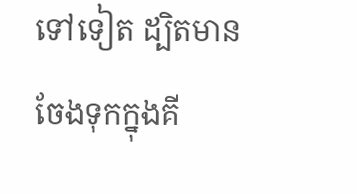ទៅទៀត ដ្បិតមានចែងទុកក្នុងគី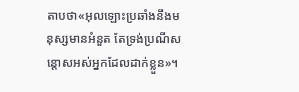តាបថា«អុលឡោះប្រឆាំងនឹងមនុស្សមានអំនួត តែទ្រង់ប្រណីសន្ដោសអស់អ្នកដែលដាក់ខ្លួន»។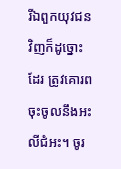រីឯពួកយុវជនវិញក៏ដូច្នោះដែរ ត្រូវគោរពចុះចូលនឹងអះលីជំអះ។ ចូរ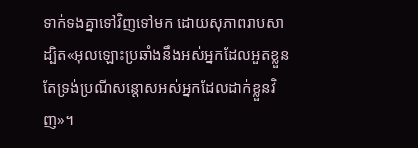ទាក់ទងគ្នាទៅវិញទៅមក ដោយសុភាពរាបសា ដ្បិត«អុលឡោះប្រឆាំងនឹងអស់អ្នកដែលអួតខ្លួន តែទ្រង់ប្រណីសន្ដោសអស់អ្នកដែលដាក់ខ្លួនវិញ»។